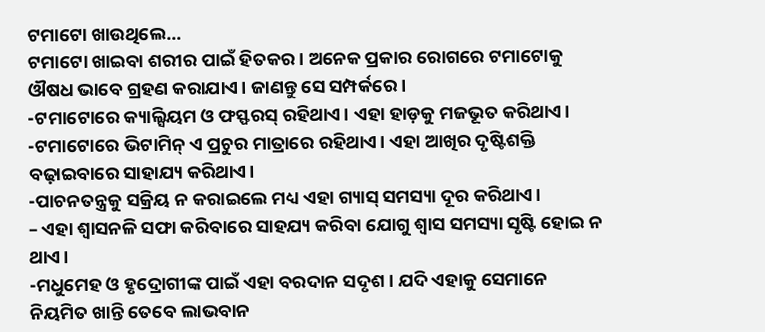ଟମାଟୋ ଖାଉଥିଲେ…
ଟମାଟୋ ଖାଇବା ଶରୀର ପାଇଁ ହିତକର। ଅନେକ ପ୍ରକାର ରୋଗରେ ଟମାଟୋକୁ ଔଷଧ ଭାବେ ଗ୍ରହଣ କରାଯାଏ। ଜାଣନ୍ତୁ ସେ ସମ୍ପର୍କରେ।
-ଟମାଟୋରେ କ୍ୟାଲ୍ସିୟମ ଓ ଫସ୍ଫରସ୍ ରହିଥାଏ। ଏହା ହାଡ଼କୁ ମଜଭୂତ କରିଥାଏ।
-ଟମାଟୋରେ ଭିଟାମିନ୍ ଏ ପ୍ରଚୁର ମାତ୍ରାରେ ରହିଥାଏ। ଏହା ଆଖିର ଦୃଷ୍ଟିଶକ୍ତି ବଢ଼ାଇବାରେ ସାହାଯ୍ୟ କରିଥାଏ।
-ପାଚନତନ୍ତ୍ରକୁ ସକ୍ରିୟ ନ କରାଇଲେ ମଧ୍ୟ ଏହା ଗ୍ୟାସ୍ ସମସ୍ୟା ଦୂର କରିଥାଏ।
– ଏହା ଶ୍ୱାସନଳି ସଫା କରିବାରେ ସାହଯ୍ୟ କରିବା ଯୋଗୁ ଶ୍ୱାସ ସମସ୍ୟା ସୃଷ୍ଟି ହୋଇ ନ ଥାଏ।
-ମଧୁମେହ ଓ ହୃଦ୍ରୋଗୀଙ୍କ ପାଇଁ ଏହା ବରଦାନ ସଦୃଶ । ଯଦି ଏହାକୁ ସେମାନେ ନିୟମିତ ଖାନ୍ତି ତେବେ ଲାଭବାନ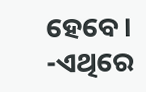ହେବେ।
-ଏଥିରେ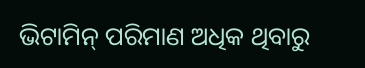ଭିଟାମିନ୍ ପରିମାଣ ଅଧିକ ଥିବାରୁ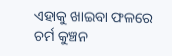ଏହାକୁ ଖାଇବା ଫଳରେ ଚର୍ମ କୁଞ୍ଚନ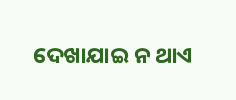ଦେଖାଯାଇ ନ ଥାଏ